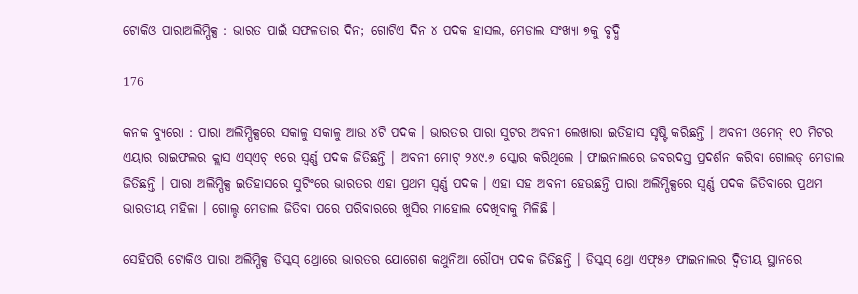ଟୋକିଓ ପାରାଅଲିମ୍ପିକ୍ସ : ଭାରତ ପାଇଁ ସଫଳତାର ଦିନ; ଗୋଟିଏ ଦିନ ୪ ପଦକ ହାସଲ, ମେଡାଲ ସଂଖ୍ୟା ୭କୁ ବୃଦ୍ଧି

176

କନକ ବ୍ୟୁରୋ : ପାରା ଅଲିମ୍ପିକ୍ସରେ ସକାଳୁ ସକାଳୁ ଆଉ ୪ଟି ପଦକ । ଭାରତର ପାରା ସୁଟର ଅବନୀ ଲେଖାରା ଇତିହାସ ସୃଷ୍ଟି କରିଛନ୍ତି । ଅବନୀ ଓମେନ୍ ୧୦ ମିଟର ଏୟାର ରାଇଫଲର କ୍ଲାସ ଏସ୍ଏଚ୍ ୧ରେ ସ୍ୱର୍ଣ୍ଣ ପଦକ ଜିତିଛନ୍ତି । ଅବନୀ ମୋଟ୍ ୨୪୯.୬ ସ୍କୋର କରିଥିଲେ । ଫାଇନାଲରେ ଜବରଦସ୍ତ ପ୍ରଦର୍ଶନ କରିବା ଗୋଲଡ୍ ମେଡାଲ ଜିତିଛନ୍ତି । ପାରା ଅଲିମ୍ପିକ୍ସ ଇତିହାସରେ ସୁଟିଂରେ ଭାରତର ଏହା ପ୍ରଥମ ସ୍ୱର୍ଣ୍ଣ ପଦକ । ଏହା ସହ ଅବନୀ ହେଉଛନ୍ତି ପାରା ଅଲିମ୍ପିକ୍ସରେ ସ୍ୱର୍ଣ୍ଣ ପଦକ ଜିତିବାରେ ପ୍ରଥମ ଭାରତୀୟ ମହିଳା । ଗୋଲ୍ଡ ମେଡାଲ ଜିତିବା ପରେ ପରିବାରରେ ଖୁସିର ମାହୋଲ ଦେଖିବାକୁ ମିଳିଛି ।

ସେହିପରି ଟୋକିଓ ପାରା ଅଲିମ୍ପିକ୍ସ ଡିସ୍କସ୍ ଥ୍ରୋରେ ଭାରତର ଯୋଗେଶ କଥୁନିଆ ରୌପ୍ୟ ପଦକ ଜିତିଛନ୍ତି । ଡିସ୍କସ୍ ଥ୍ରୋ ଏଫ୍୫୬ ଫାଇନାଲର ଦ୍ୱିତୀୟ ସ୍ଥାନରେ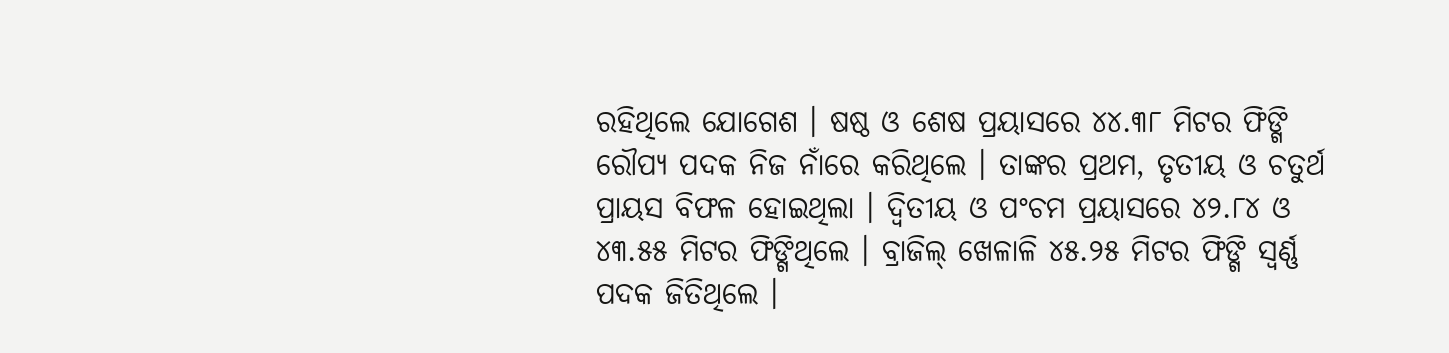ରହିଥିଲେ ଯୋଗେଶ । ଷଷ୍ଠ ଓ ଶେଷ ପ୍ରୟାସରେ ୪୪.୩୮ ମିଟର ଫିଙ୍ଗି ରୌପ୍ୟ ପଦକ ନିଜ ନାଁରେ କରିଥିଲେ । ତାଙ୍କର ପ୍ରଥମ, ତୃତୀୟ ଓ ଚତୁର୍ଥ ପ୍ରାୟସ ବିଫଳ ହୋଇଥିଲା । ଦ୍ୱିତୀୟ ଓ ପଂଚମ ପ୍ରୟାସରେ ୪୨.୮୪ ଓ ୪୩.୫୫ ମିଟର ଫିଙ୍ଗିଥିଲେ । ବ୍ରାଜିଲ୍ ଖେଳାଳି ୪୫.୨୫ ମିଟର ଫିଙ୍ଗି ସ୍ୱର୍ଣ୍ଣ ପଦକ ଜିତିଥିଲେ ।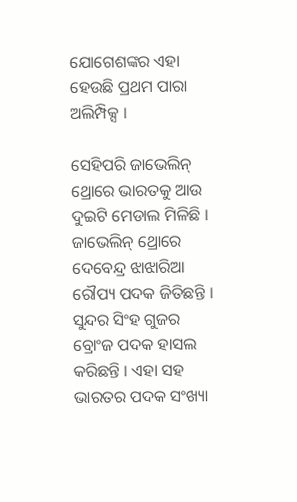ଯୋଗେଶଙ୍କର ଏହା ହେଉଛି ପ୍ରଥମ ପାରା ଅଲିମ୍ପିକ୍ସ ।

ସେହିପରି ଜାଭେଲିନ୍ ଥ୍ରୋରେ ଭାରତକୁ ଆଉ ଦୁଇଟି ମେଡାଲ ମିଳିଛି । ଜାଭେଲିନ୍ ଥ୍ରୋରେ ଦେବେନ୍ଦ୍ର ଝାଝାରିଆ ରୌପ୍ୟ ପଦକ ଜିତିଛନ୍ତି । ସୁନ୍ଦର ସିଂହ ଗୁଜର ବ୍ରୋଂଜ ପଦକ ହାସଲ କରିଛନ୍ତି । ଏହା ସହ ଭାରତର ପଦକ ସଂଖ୍ୟା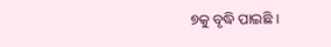୭କୁ ବୃଦ୍ଧି ପାଇଛି ।